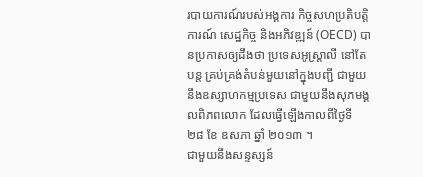របាយការណ៍របស់អង្គការ កិច្ចសហប្រតិបត្តិការណ៍ សេដ្ឋកិច្ច និងអភិវឌ្ឍន៍ (OECD) បានប្រកាសឲ្យដឹងថា ប្រទេសអូស្ត្រាលី នៅតែបន្ត គ្រប់គ្រង់តំបន់មួយនៅក្នុងបញ្ជី ជាមួយនឹងឧស្សាហកម្មប្រទេស ជាមួយនឹងសុភមង្គលពិភពលោក ដែលធ្វើឡើងកាលពីថ្ងៃទី ២៨ ខែ ឧសភា ឆ្នាំ ២០១៣ ។
ជាមួយនឹងសន្ទស្សន៍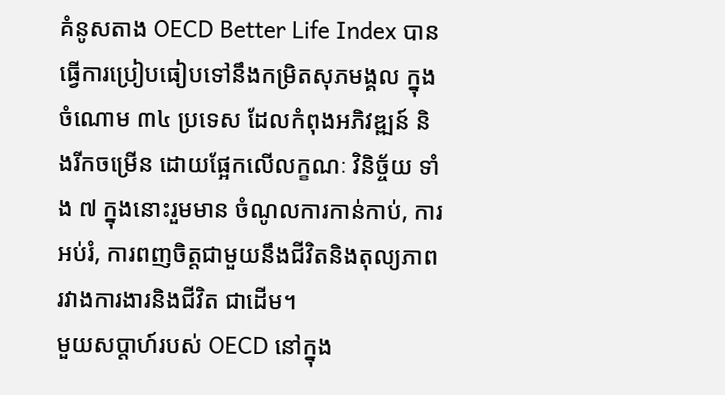គំនូសតាង OECD Better Life Index បានធ្វើការប្រៀបធៀបទៅនឹងកម្រិតសុភមង្គល ក្នុងចំណោម ៣៤ ប្រទេស ដែលកំពុងអភិវឌ្ឍន៍ និងរីកចម្រើន ដោយផ្អែកលើលក្ខណៈ វិនិច្ច័យ ទាំង ៧ ក្នុងនោះរួមមាន ចំណូលការកាន់កាប់, ការអប់រំ, ការពញចិត្តជាមួយនឹងជីវិតនិងតុល្យភាពរវាងការងារនិងជីវិត ជាដើម។
មួយសប្តាហ៍របស់ OECD នៅក្នុង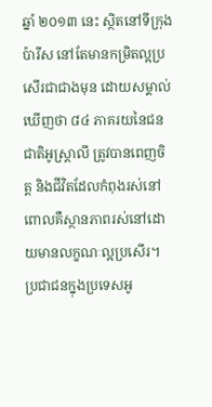ឆ្នាំ ២០១៣ នេះ ស្ថិតនៅទីក្រុង ប៉ារីស នៅតែមានកម្រិតល្អប្រសើរជាជាងមុន ដោយសម្គាល់ឃើញថា ៨៤ ភាគរយនៃជនជាតិអូស្ត្រាលី ត្រូវបានពេញចិត្ត និងជីវិតដែលកំពុងរស់នៅ ពោលគឺស្ថានភាពរស់នៅដោយមានលក្ខណៈល្អប្រសើរ។
ប្រជាជនក្នុងប្រទេសអូ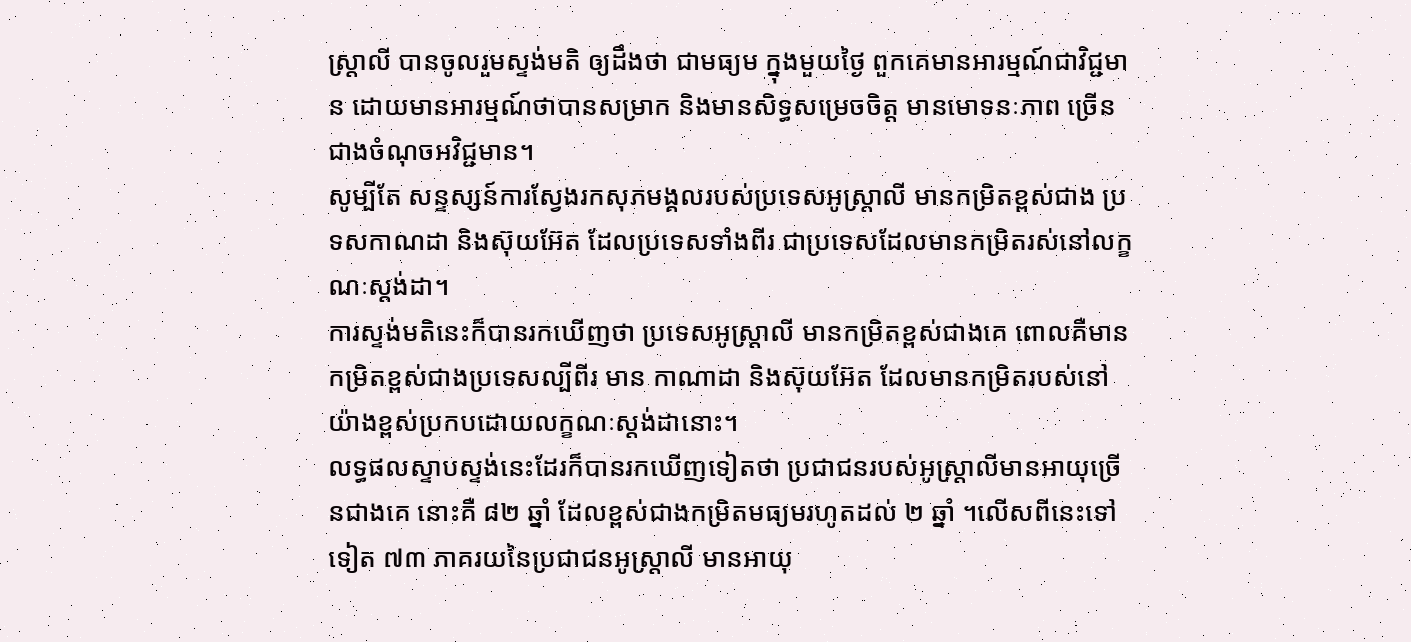ស្ត្រាលី បានចូលរួមស្ទង់មតិ ឲ្យដឹងថា ជាមធ្យម ក្នុងមួយថ្ងៃ ពួកគេមានអារម្មណ៍ជាវិជ្ជមាន ដោយមានអារម្មណ៍ថាបានសម្រាក និងមានសិទ្ធសម្រេចចិត្ត មានមោទនៈភាព ច្រើន ជាងចំណុចអវិជ្ជមាន។
សូម្បីតែ សន្ទស្សន៍ការស្វែងរកសុភមង្គលរបស់ប្រទេសអូស្ត្រាលី មានកម្រិតខ្ពស់ជាង ប្រទសកាណដា និងស៊ុយអ៊ែត ដែលប្រទេសទាំងពីរ ជាប្រទេសដែលមានកម្រិតរស់នៅលក្ខណៈស្តង់ដា។
ការស្ទង់មតិនេះក៏បានរកឃើញថា ប្រទេសអូស្ត្រាលី មានកម្រិតខ្ពស់ជាងគេ ពោលគឺមានកម្រិតខ្ពស់ជាងប្រទេសល្បីពីរ មាន កាណាដា និងស៊ុយអ៊ែត ដែលមានកម្រិតរបស់នៅយ៉ាងខ្ពស់ប្រកបដោយលក្ខណៈស្តង់ដានោះ។
លទ្ធផលស្ទាបស្ទង់នេះដែរក៏បានរកឃើញទៀតថា ប្រជាជនរបស់អូស្ត្រាលីមានអាយុច្រើនជាងគេ នោះគឺ ៨២ ឆ្នាំ ដែលខ្ពស់ជាងកម្រិតមធ្យមរហូតដល់ ២ ឆ្នាំ ។លើសពីនេះទៅទៀត ៧៣ ភាគរយនៃប្រជាជនអូស្ត្រាលី មានអាយុ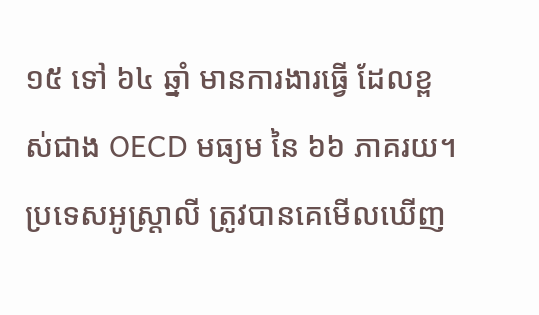១៥ ទៅ ៦៤ ឆ្នាំ មានការងារធ្វើ ដែលខ្ពស់ជាង OECD មធ្យម នៃ ៦៦ ភាគរយ។
ប្រទេសអូស្ត្រាលី ត្រូវបានគេមើលឃើញ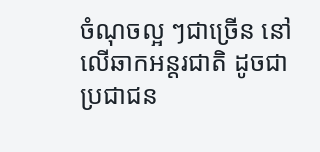ចំណុចល្អ ៗជាច្រើន នៅលើឆាកអន្តរជាតិ ដូចជាប្រជាជន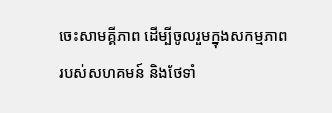ចេះសាមគ្គីភាព ដើម្បីចូលរួមក្នុងសកម្មភាព របស់សហគមន៍ និងថែទាំ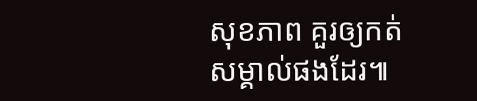សុខភាព គួរឲ្យកត់សម្គាល់ផងដែរ៕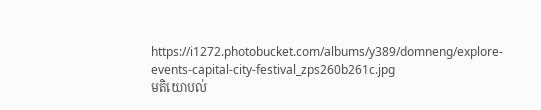https://i1272.photobucket.com/albums/y389/domneng/explore-events-capital-city-festival_zps260b261c.jpg
មតិយោបល់